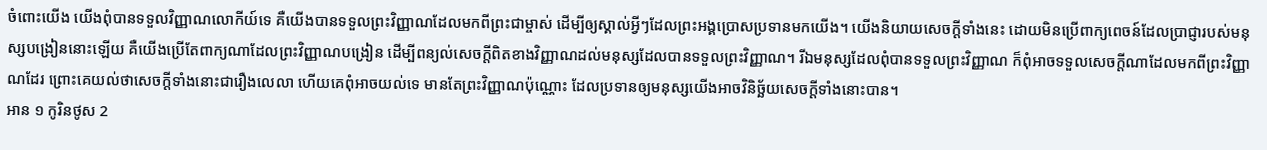ចំពោះយើង យើងពុំបានទទួលវិញ្ញាណលោកីយ៍ទេ គឺយើងបានទទួលព្រះវិញ្ញាណដែលមកពីព្រះជាម្ចាស់ ដើម្បីឲ្យស្គាល់អ្វីៗដែលព្រះអង្គប្រោសប្រទានមកយើង។ យើងនិយាយសេចក្ដីទាំងនេះ ដោយមិនប្រើពាក្យពេចន៍ដែលប្រាជ្ញារបស់មនុស្សបង្រៀននោះឡើយ គឺយើងប្រើតែពាក្យណាដែលព្រះវិញ្ញាណបង្រៀន ដើម្បីពន្យល់សេចក្ដីពិតខាងវិញ្ញាណដល់មនុស្សដែលបានទទួលព្រះវិញ្ញាណ។ រីឯមនុស្សដែលពុំបានទទួលព្រះវិញ្ញាណ ក៏ពុំអាចទទួលសេចក្ដីណាដែលមកពីព្រះវិញ្ញាណដែរ ព្រោះគេយល់ថាសេចក្ដីទាំងនោះជារឿងលេលា ហើយគេពុំអាចយល់ទេ មានតែព្រះវិញ្ញាណប៉ុណ្ណោះ ដែលប្រទានឲ្យមនុស្សយើងអាចវិនិច្ឆ័យសេចក្ដីទាំងនោះបាន។
អាន ១ កូរិនថូស 2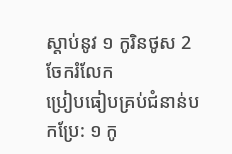ស្ដាប់នូវ ១ កូរិនថូស 2
ចែករំលែក
ប្រៀបធៀបគ្រប់ជំនាន់បកប្រែ: ១ កូ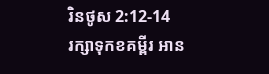រិនថូស 2:12-14
រក្សាទុកខគម្ពីរ អាន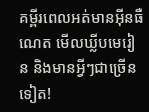គម្ពីរពេលអត់មានអ៊ីនធឺណេត មើលឃ្លីបមេរៀន និងមានអ្វីៗជាច្រើនទៀត!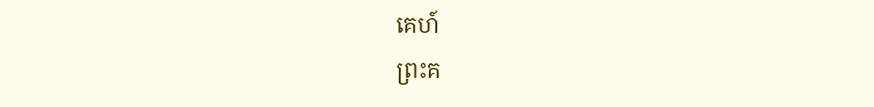គេហ៍
ព្រះគ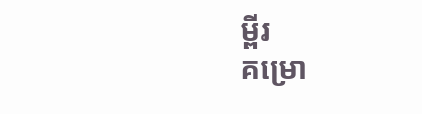ម្ពីរ
គម្រោ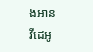ងអាន
វីដេអូ